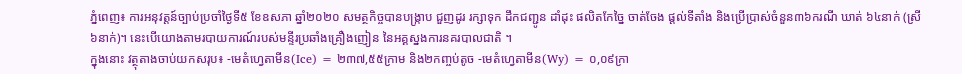ភ្នំពេញ៖ ការអនុវត្តន៍ច្បាប់ប្រចាំថ្ងៃទី៥ ខែឧសភា ឆ្នាំ២០២០ សមត្ថកិច្ចបានបង្ក្រាប ជួញដូរ រក្សាទុក ដឹកជញ្ជូន ដាំដុះ ផលិតកែច្នៃ ចាត់ចែង ផ្ដល់ទីតាំង និងប្រើប្រាស់ចំនួន៣៦ករណី ឃាត់ ៦៤នាក់ (ស្រី ៦នាក់)។ នេះបើយោងតាមរបាយការណ៍របស់មន្ទីរប្រឆាំងគ្រឿងញៀន នៃអគ្គស្នងការនគរបាលជាតិ ។
ក្នុងនោះ វត្ថុតាងចាប់យកសរុប៖ -មេតំហ្វេតាមីន(Ice) = ២៣៧,៥៥ក្រាម និង២កញ្ចប់តូច -មេតំហ្វេតាមីន(Wy) = ០,០៩ក្រា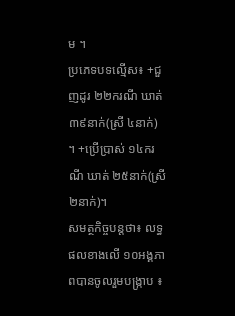ម ។
ប្រភេទបទល្មើស៖ +ជួញដូរ ២២ករណី ឃាត់ ៣៩នាក់(ស្រី ៤នាក់) ។ +ប្រើប្រាស់ ១៤ករណី ឃាត់ ២៥នាក់(ស្រី ២នាក់)។
សមត្ថកិច្ចបន្តថា៖ លទ្ធផលខាងលើ ១០អង្គភាពបានចូលរួមបង្ក្រាប ៖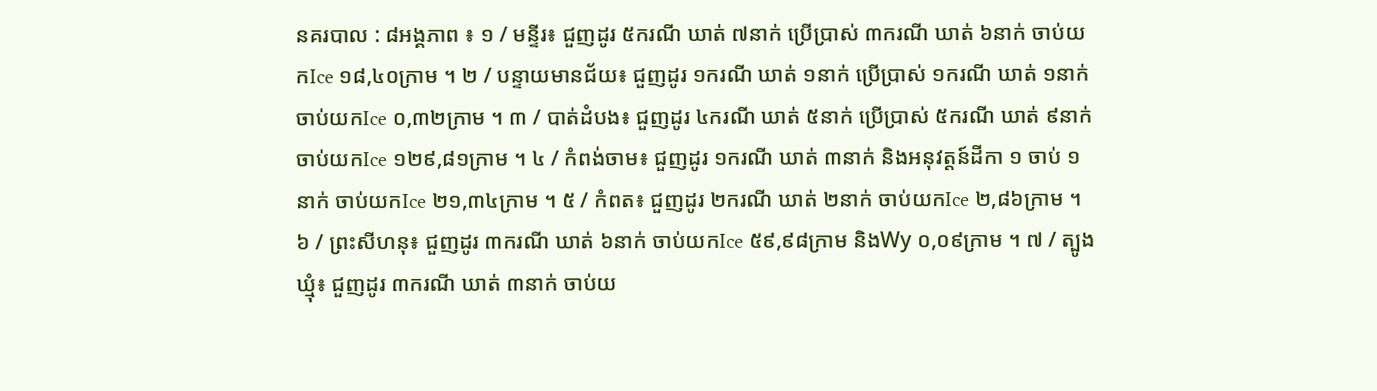នគរបាល : ៨អង្គភាព ៖ ១ / មន្ទីរ៖ ជួញដូរ ៥ករណី ឃាត់ ៧នាក់ ប្រើប្រាស់ ៣ករណី ឃាត់ ៦នាក់ ចាប់យកIce ១៨,៤០ក្រាម ។ ២ / បន្ទាយមានជ័យ៖ ជួញដូរ ១ករណី ឃាត់ ១នាក់ ប្រើប្រាស់ ១ករណី ឃាត់ ១នាក់ ចាប់យកIce ០,៣២ក្រាម ។ ៣ / បាត់ដំបង៖ ជួញដូរ ៤ករណី ឃាត់ ៥នាក់ ប្រើប្រាស់ ៥ករណី ឃាត់ ៩នាក់ ចាប់យកIce ១២៩,៨១ក្រាម ។ ៤ / កំពង់ចាម៖ ជួញដូរ ១ករណី ឃាត់ ៣នាក់ និងអនុវត្តន៍ដីកា ១ ចាប់ ១នាក់ ចាប់យកIce ២១,៣៤ក្រាម ។ ៥ / កំពត៖ ជួញដូរ ២ករណី ឃាត់ ២នាក់ ចាប់យកIce ២,៨៦ក្រាម ។ ៦ / ព្រះសីហនុ៖ ជួញដូរ ៣ករណី ឃាត់ ៦នាក់ ចាប់យកIce ៥៩,៩៨ក្រាម និងWy ០,០៩ក្រាម ។ ៧ / ត្បូងឃ្មុំ៖ ជួញដូរ ៣ករណី ឃាត់ ៣នាក់ ចាប់យ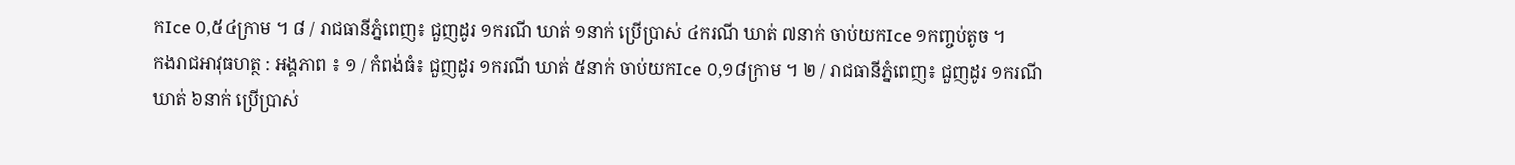កIce ០,៥៤ក្រាម ។ ៨ / រាជធានីភ្នំពេញ៖ ជួញដូរ ១ករណី ឃាត់ ១នាក់ ប្រើប្រាស់ ៤ករណី ឃាត់ ៧នាក់ ចាប់យកIce ១កញ្ចប់តូច ។
កងរាជអាវុធហត្ថ : អង្គភាព ៖ ១ / កំពង់ធំ៖ ជួញដូរ ១ករណី ឃាត់ ៥នាក់ ចាប់យកIce ០,១៨ក្រាម ។ ២ / រាជធានីភ្នំពេញ៖ ជួញដូរ ១ករណី ឃាត់ ៦នាក់ ប្រើប្រាស់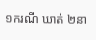១ករណី ឃាត់ ២នា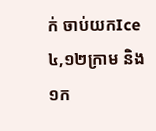ក់ ចាប់យកIce ៤,១២ក្រាម និង១ក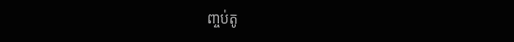ញ្ចប់តូ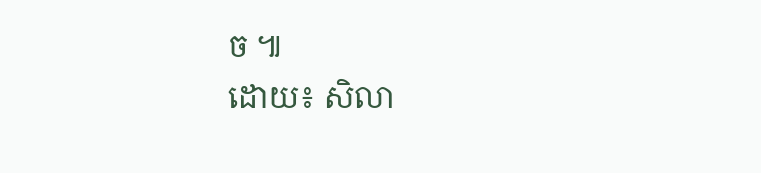ច ៕
ដោយ៖ សិលា